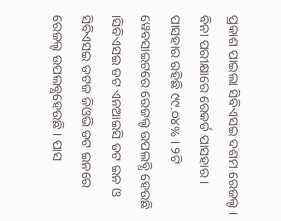ପ୍ରକାଶ ପାଇଲା ସିବିଏସଇ ଦଶମ ରେଜଲ୍ଟ । ବିନା ପରୀକ୍ଷାରେ ରେକର୍ଡ ପାସହାର । ପାସହାର ରହିଛି ୯୯.୦୪% । ୨ଟି ୱେବସାଇଟରେ ରେଜଲ୍ଟ ଉପଲବ୍ଧି ହେଉଛି ।ସିବିଏସଇ ଡଟ ଏନଆଇସି ଡଟ ଇନ ଓ ସିବିଏସଇ ଡଟଜ ଜିଓଭି ଡଟ ଇନରେ ରେଜଲ୍ଟ ଉପଲବ୍ଧହେଉଛି । ପାସ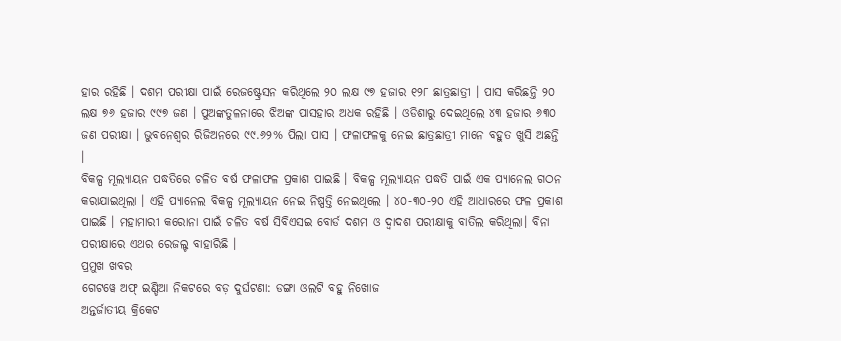ହାର ରହିଛି । ଦଶମ ପରୀକ୍ଷା ପାଇଁ ରେଜଷ୍ଟ୍ରେସନ କରିଥିଲେ ୨୦ ଲକ୍ଷ ୯୭ ହଜାର ୧୨୮ ଛାତ୍ରଛାତ୍ରୀ । ପାସ କରିଛନ୍ତି ୨୦ ଲକ୍ଷ ୭୬ ହଜାର ୯୯୭ ଜଣ । ପୁଅଙ୍କତୁଳନାରେ ଝିଅଙ୍କ ପାସହାର ଅଧକ ରହିଛି । ଓଡିଶାରୁ ଦେଇଥିଲେ ୪୩ ହଜାର ୬୩୦ ଜଣ ପରୀକ୍ଷା । ଭୁବନେଶ୍ୱର ରିଜିଅନରେ ୯୯.୬୨% ପିଲା ପାସ । ଫଳାଫଳକୁ ନେଇ ଛାତ୍ରଛାତ୍ରୀ ମାନେ ବହୁତ ଖୁସି ଅଛନ୍ତି ।
ବିକଳ୍ପ ମୂଲ୍ୟାୟନ ପଦ୍ଧତିରେ ଚଳିତ ବର୍ଷ ଫଳାଫଳ ପ୍ରକାଶ ପାଇଛି । ବିକଳ୍ପ ମୂଲ୍ୟାୟନ ପଦ୍ଧତି ପାଇଁ ଏକ ପ୍ୟାନେଲ ଗଠନ କରାଯାଇଥିଲା । ଏହି ପ୍ୟାନେଲ ବିକଳ୍ପ ମୂଲ୍ୟାୟନ ନେଇ ନିଷ୍ପତ୍ତି ନେଇଥିଲେ । ୪୦-୩୦-୨୦ ଏହି ଆଧାରରେ ଫଳ ପ୍ରକାଶ ପାଇଛି । ମହାମାରୀ କରୋନା ପାଇଁ ଚଳିତ ବର୍ଷ ସିବିଏସଇ ବୋର୍ଡ ଦଶମ ଓ ଦ୍ୱାଦଶ ପରୀକ୍ଷାକୁ ବାତିଲ କରିଥିଲା। ବିନା ପରୀକ୍ଷାରେ ଏଥର ରେଜଲ୍ଟ ବାହାରିଛି ।
ପ୍ରମୁଖ ଖବର
ଗେଟୱେ ଅଫ୍ ଇଣ୍ଡିଆ ନିକଟରେ ବଡ଼ ଦୁର୍ଘଟଣା: ଡଙ୍ଗା ଓଲଟି ବହୁ ନିଖୋଜ
ଅନ୍ତର୍ଜାତୀୟ କ୍ରିକେଟ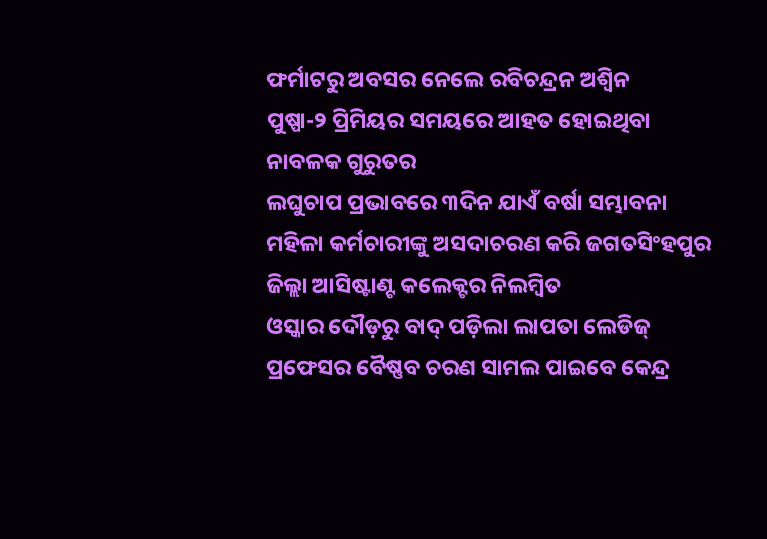ଫର୍ମାଟରୁ ଅବସର ନେଲେ ରବିଚନ୍ଦ୍ରନ ଅଶ୍ୱିନ
ପୁଷ୍ପା-୨ ପ୍ରିମିୟର ସମୟରେ ଆହତ ହୋଇଥିବା ନାବଳକ ଗୁରୁତର
ଲଘୁଚାପ ପ୍ରଭାବରେ ୩ଦିନ ଯାଏଁ ବର୍ଷା ସମ୍ଭାବନା
ମହିଳା କର୍ମଚାରୀଙ୍କୁ ଅସଦାଚରଣ କରି ଜଗତସିଂହପୁର ଜିଲ୍ଲା ଆସିଷ୍ଟାଣ୍ଟ କଲେକ୍ଟର ନିଲମ୍ବିତ
ଓସ୍କାର ଦୌଡ଼ରୁ ବାଦ୍ ପଡ଼ିଲା ଲାପତା ଲେଡିଜ୍
ପ୍ରଫେସର ବୈଷ୍ଣବ ଚରଣ ସାମଲ ପାଇବେ କେନ୍ଦ୍ର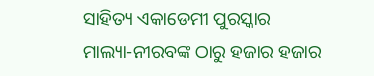ସାହିତ୍ୟ ଏକାଡେମୀ ପୁରସ୍କାର
ମାଲ୍ୟା-ନୀରବଙ୍କ ଠାରୁ ହଜାର ହଜାର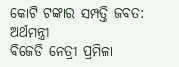କୋଟି ଟଙ୍କାର ସମ୍ପତ୍ତି ଜବତ: ଅର୍ଥମନ୍ତ୍ରୀ
ବିଜେଡି ନେତ୍ରୀ ପ୍ରମିଳା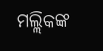ମଲ୍ଲିକଙ୍କ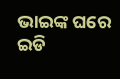ଭାଇଙ୍କ ଘରେ ଇଡି